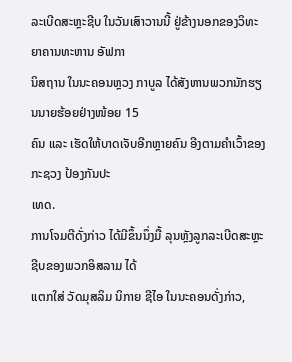ລະເບີດສະຫຼະຊີບ ໃນວັນເສົາວານນີ້ ຢູ່ຂ້າງນອກຂອງວິທະຍາຄານທະຫານ ອັຟກາ
ນິສຖານ ໃນນະຄອນຫຼວງ ກາບູລ ໄດ້ສັງຫານພວກນັກຮຽນນາຍຮ້ອຍຢ່າງໜ້ອຍ 15
ຄົນ ແລະ ເຮັດໃຫ້ບາດເຈັບອີກຫຼາຍຄົນ ອີງຕາມຄຳເວົ້າຂອງ ກະຊວງ ປ້ອງກັນປະ
ເທດ.
ການໂຈມຕີດັ່ງກ່າວ ໄດ້ມີຂຶ້ນນຶ່ງມື້ ລຸນຫຼັງລູກລະເບີດສະຫຼະຊີບຂອງພວກອິສລາມ ໄດ້
ແຕກໃສ່ ວັດມຸສລິມ ນິກາຍ ຊີໄອ ໃນນະຄອນດັ່ງກ່າວ,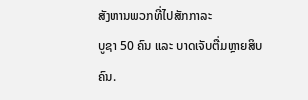ສັງຫານພວກທີ່ໄປສັກກາລະ
ບູຊາ 50 ຄົນ ແລະ ບາດເຈັບຕື່ມຫຼາຍສິບຄົນ.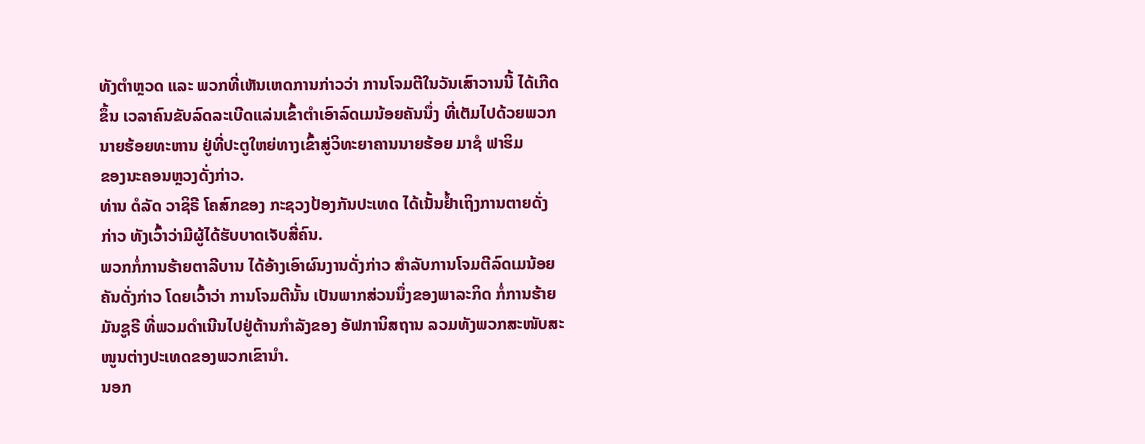ທັງຕຳຫຼວດ ແລະ ພວກທີ່ເຫັນເຫດການກ່າວວ່າ ການໂຈມຕີໃນວັນເສົາວານນີ້ ໄດ້ເກີດ
ຂຶ້ນ ເວລາຄົນຂັບລົດລະເບີດແລ່ນເຂົ້າຕຳເອົາລົດເມນ້ອຍຄັນນຶ່ງ ທີ່ເຕັມໄປດ້ວຍພວກ
ນາຍຮ້ອຍທະຫານ ຢູ່ທີ່ປະຕູໃຫຍ່ທາງເຂົ້າສູ່ວິທະຍາຄານນາຍຮ້ອຍ ມາຊໍ ຟາຮິມ
ຂອງນະຄອນຫຼວງດັ່ງກ່າວ.
ທ່ານ ດໍລັດ ວາຊິຣີ ໂຄສົກຂອງ ກະຊວງປ້ອງກັນປະເທດ ໄດ້ເນັ້ນຢໍ້າເຖິງການຕາຍດັ່ງ
ກ່າວ ທັງເວົ້າວ່າມີຜູ້ໄດ້ຮັບບາດເຈັບສີ່ຄົນ.
ພວກກໍ່ການຮ້າຍຕາລີບານ ໄດ້ອ້າງເອົາຜົນງານດັ່ງກ່າວ ສຳລັບການໂຈມຕີລົດເມນ້ອຍ
ຄັນດັ່ງກ່າວ ໂດຍເວົ້າວ່າ ການໂຈມຕີນັ້ນ ເປັນພາກສ່ວນນຶ່ງຂອງພາລະກິດ ກໍ່ການຮ້າຍ
ມັນຊູຣີ ທີ່ພວມດຳເນີນໄປຢູ່ຕ້ານກຳລັງຂອງ ອັຟການິສຖານ ລວມທັງພວກສະໜັບສະ
ໜູນຕ່າງປະເທດຂອງພວກເຂົານຳ.
ນອກ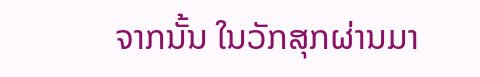ຈາກນັ້ນ ໃນວັກສຸກຜ່ານມາ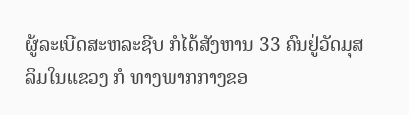ຜູ້ລະເບີດສະຫລະຊີບ ກໍໄດ້ສັງຫານ 33 ຄົນຢູ່ວັດມຸສ
ລິມໃນແຂວງ ກໍ ທາງພາກກາງຂອ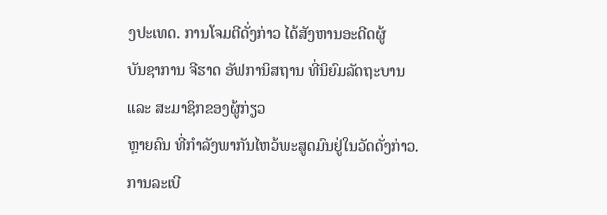ງປະເທດ. ການໂຈມຕີດັ່ງກ່າວ ໄດ້ສັງຫານອະດີດຜູ້
ບັນຊາການ ຈີຮາດ ອັຟການິສຖານ ທີ່ນິຍົມລັດຖະບານ ແລະ ສະມາຊິກຂອງຜູ້ກ່ຽວ
ຫຼາຍຄົນ ທີ່ກຳລັງພາກັນໄຫວ້ພະສູດມົນຢູ່ໃນວັດດັ່ງກ່າວ.
ການລະເບີ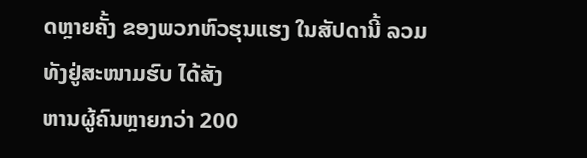ດຫຼາຍຄັ້ງ ຂອງພວກຫົວຮຸນແຮງ ໃນສັປດານີ້ ລວມທັງຢູ່ສະໜາມຮົບ ໄດ້ສັງ
ຫານຜູ້ຄົນຫຼາຍກວ່າ 200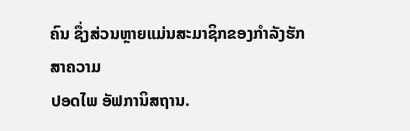ຄົນ ຊຶ່ງສ່ວນຫຼາຍແມ່ນສະມາຊິກຂອງກຳລັງຮັກສາຄວາມ
ປອດໄພ ອັຟການິສຖານ.